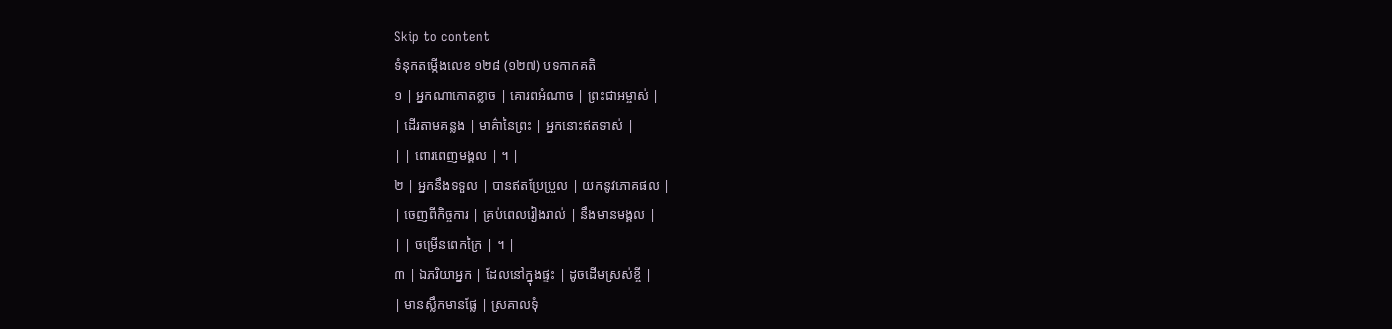Skip to content
ទំនុកតម្កើងលេខ ១២៨ (១២៧) បទកាកគតិ
១ | អ្នកណាកោតខ្លាច | គោរពអំណាច | ព្រះជាអម្ចាស់ |
| ដើរតាមគន្លង | មាគ៌ានៃព្រះ | អ្នកនោះឥតទាស់ |
| | ពោរពេញមង្គល | ។ |
២ | អ្នកនឹងទទួល | បានឥតប្រែប្រួល | យកនូវភោគផល |
| ចេញពីកិច្ចការ | គ្រប់ពេលរៀងរាល់ | នឹងមានមង្គល |
| | ចម្រើនពេកក្រៃ | ។ |
៣ | ឯភរិយាអ្នក | ដែលនៅក្នុងផ្ទះ | ដូចដើមស្រស់ខ្ចី |
| មានស្លឹកមានផ្លែ | ស្រគាលទុំ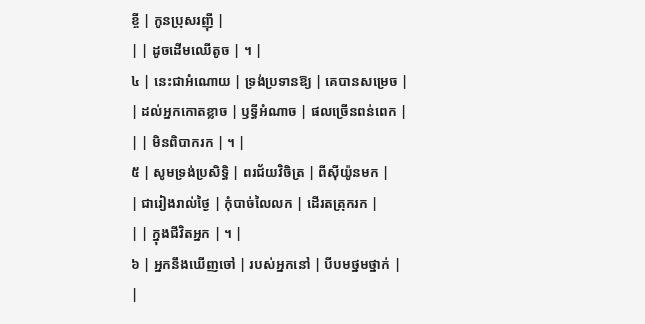ខ្ចី | កូនប្រុសរញ៉ី |
| | ដូចដើមឈើតូច | ។ |
៤ | នេះជាអំណោយ | ទ្រង់ប្រទានឱ្យ | គេបានសម្រេច |
| ដល់អ្នកកោតខ្លាច | ឫទ្ធីអំណាច | ផលច្រើនពន់ពេក |
| | មិនពិបាករក | ។ |
៥ | សូមទ្រង់ប្រសិទ្ធិ | ពរជ័យវិចិត្រ | ពីស៊ីយ៉ូនមក |
| ជារៀងរាល់ថ្ងៃ | កុំបាច់លៃលក | ដើរតត្រុករក |
| | ក្នុងជីវិតអ្នក | ។ |
៦ | អ្នកនឹងឃើញចៅ | របស់អ្នកនៅ | បីបមថ្នមថ្នាក់ |
|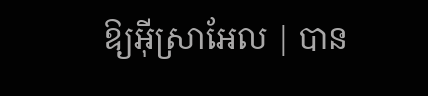ឱ្យអ៊ីស្រាអែល | បាន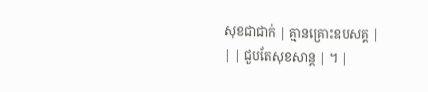សុខជាជាក់ | គ្មានគ្រោះឧបសគ្គ |
| | ជួបតែសុខសាន្ត | ។ |